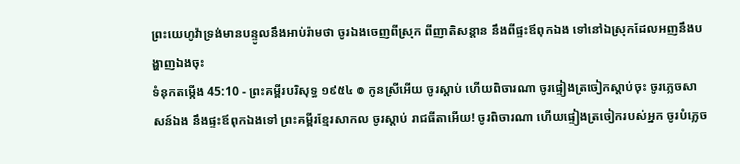ព្រះយេហូវ៉ាទ្រង់មានបន្ទូលនឹងអាប់រ៉ាមថា ចូរឯងចេញពីស្រុក ពីញាតិសន្តាន នឹងពីផ្ទះឪពុកឯង ទៅនៅឯស្រុកដែលអញនឹងបង្ហាញឯងចុះ
ទំនុកតម្កើង 45:10 - ព្រះគម្ពីរបរិសុទ្ធ ១៩៥៤ ៙ កូនស្រីអើយ ចូរស្តាប់ ហើយពិចារណា ចូរផ្ទៀងត្រចៀកស្តាប់ចុះ ចូរភ្លេចសាសន៍ឯង នឹងផ្ទះឪពុកឯងទៅ ព្រះគម្ពីរខ្មែរសាកល ចូរស្ដាប់ រាជធីតាអើយ! ចូរពិចារណា ហើយផ្ទៀងត្រចៀករបស់អ្នក ចូរបំភ្លេច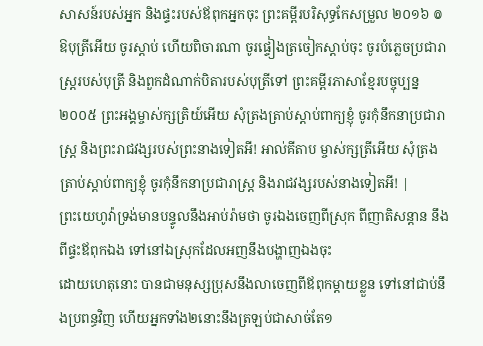សាសន៍របស់អ្នក និងផ្ទះរបស់ឪពុកអ្នកចុះ ព្រះគម្ពីរបរិសុទ្ធកែសម្រួល ២០១៦ ៙ ឱបុត្រីអើយ ចូរស្តាប់ ហើយពិចារណា ចូរផ្ទៀងត្រចៀកស្តាប់ចុះ ចូរបំភ្លេចប្រជារាស្ត្ររបស់បុត្រី និងពួកដំណាក់បិតារបស់បុត្រីទៅ ព្រះគម្ពីរភាសាខ្មែរបច្ចុប្បន្ន ២០០៥ ព្រះអង្គម្ចាស់ក្សត្រិយ៍អើយ សុំត្រងត្រាប់ស្ដាប់ពាក្យខ្ញុំ ចូរកុំនឹកនាប្រជារាស្ត្រ និងព្រះរាជវង្សរបស់ព្រះនាងទៀតអី! អាល់គីតាប ម្ចាស់ក្សត្រីអើយ សុំត្រងត្រាប់ស្ដាប់ពាក្យខ្ញុំ ចូរកុំនឹកនាប្រជារាស្ត្រ និងរាជវង្សរបស់នាងទៀតអី! |
ព្រះយេហូវ៉ាទ្រង់មានបន្ទូលនឹងអាប់រ៉ាមថា ចូរឯងចេញពីស្រុក ពីញាតិសន្តាន នឹងពីផ្ទះឪពុកឯង ទៅនៅឯស្រុកដែលអញនឹងបង្ហាញឯងចុះ
ដោយហេតុនោះ បានជាមនុស្សប្រុសនឹងលាចេញពីឪពុកម្តាយខ្លួន ទៅនៅជាប់នឹងប្រពន្ធវិញ ហើយអ្នកទាំង២នោះនឹងត្រឡប់ជាសាច់តែ១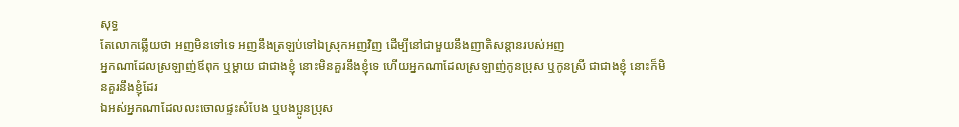សុទ្ធ
តែលោកឆ្លើយថា អញមិនទៅទេ អញនឹងត្រឡប់ទៅឯស្រុកអញវិញ ដើម្បីនៅជាមួយនឹងញាតិសន្តានរបស់អញ
អ្នកណាដែលស្រឡាញ់ឪពុក ឬម្តាយ ជាជាងខ្ញុំ នោះមិនគួរនឹងខ្ញុំទេ ហើយអ្នកណាដែលស្រឡាញ់កូនប្រុស ឬកូនស្រី ជាជាងខ្ញុំ នោះក៏មិនគួរនឹងខ្ញុំដែរ
ឯអស់អ្នកណាដែលលះចោលផ្ទះសំបែង ឬបងប្អូនប្រុស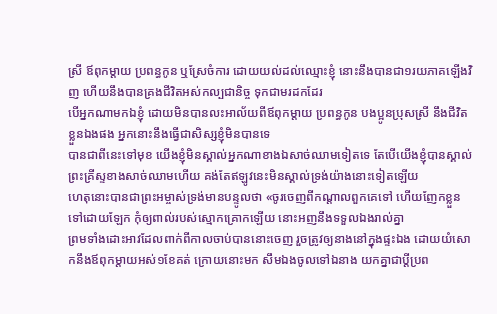ស្រី ឪពុកម្តាយ ប្រពន្ធកូន ឬស្រែចំការ ដោយយល់ដល់ឈ្មោះខ្ញុំ នោះនឹងបានជា១រយភាគឡើងវិញ ហើយនឹងបានគ្រងជីវិតអស់កល្បជានិច្ច ទុកជាមរដកដែរ
បើអ្នកណាមកឯខ្ញុំ ដោយមិនបានលះអាល័យពីឪពុកម្តាយ ប្រពន្ធកូន បងប្អូនប្រុសស្រី នឹងជីវិតខ្លួនឯងផង អ្នកនោះនឹងធ្វើជាសិស្សខ្ញុំមិនបានទេ
បានជាពីនេះទៅមុខ យើងខ្ញុំមិនស្គាល់អ្នកណាខាងឯសាច់ឈាមទៀតទេ តែបើយើងខ្ញុំបានស្គាល់ព្រះគ្រីស្ទខាងសាច់ឈាមហើយ គង់តែឥឡូវនេះមិនស្គាល់ទ្រង់យ៉ាងនោះទៀតឡើយ
ហេតុនោះបានជាព្រះអម្ចាស់ទ្រង់មានបន្ទូលថា «ចូរចេញពីកណ្តាលពួកគេទៅ ហើយញែកខ្លួនទៅដោយឡែក កុំឲ្យពាល់របស់ស្មោកគ្រោកឡើយ នោះអញនឹងទទួលឯងរាល់គ្នា
ព្រមទាំងដោះអាវដែលពាក់ពីកាលចាប់បាននោះចេញ រួចត្រូវឲ្យនាងនៅក្នុងផ្ទះឯង ដោយយំសោកនឹងឪពុកម្តាយអស់១ខែគត់ ក្រោយនោះមក សឹមឯងចូលទៅឯនាង យកគ្នាជាប្ដីប្រព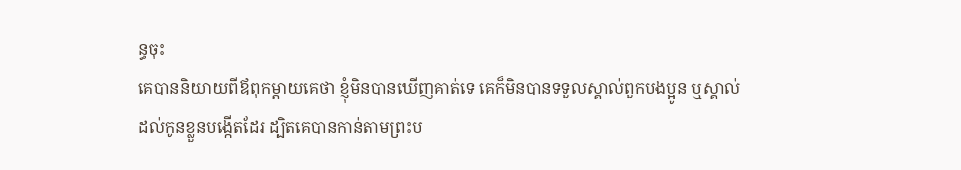ន្ធចុះ
គេបាននិយាយពីឪពុកម្តាយគេថា ខ្ញុំមិនបានឃើញគាត់ទេ គេក៏មិនបានទទួលស្គាល់ពួកបងប្អូន ឬស្គាល់ដល់កូនខ្លួនបង្កើតដែរ ដ្បិតគេបានកាន់តាមព្រះប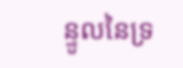ន្ទូលនៃទ្រ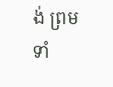ង់ ព្រមទាំ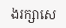ងរក្សាសេ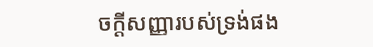ចក្ដីសញ្ញារបស់ទ្រង់ផង